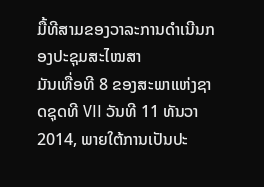ມື້ທີສາມຂອງວາລະການດຳເນີນກອງປະຊຸມສະໄໝສາ
ມັນເທື່ອທີ 8 ຂອງສະພາແຫ່ງຊາດຊຸດທີ VII ວັນທີ 11 ທັນວາ 2014, ພາຍໃຕ້ການເປັນປະ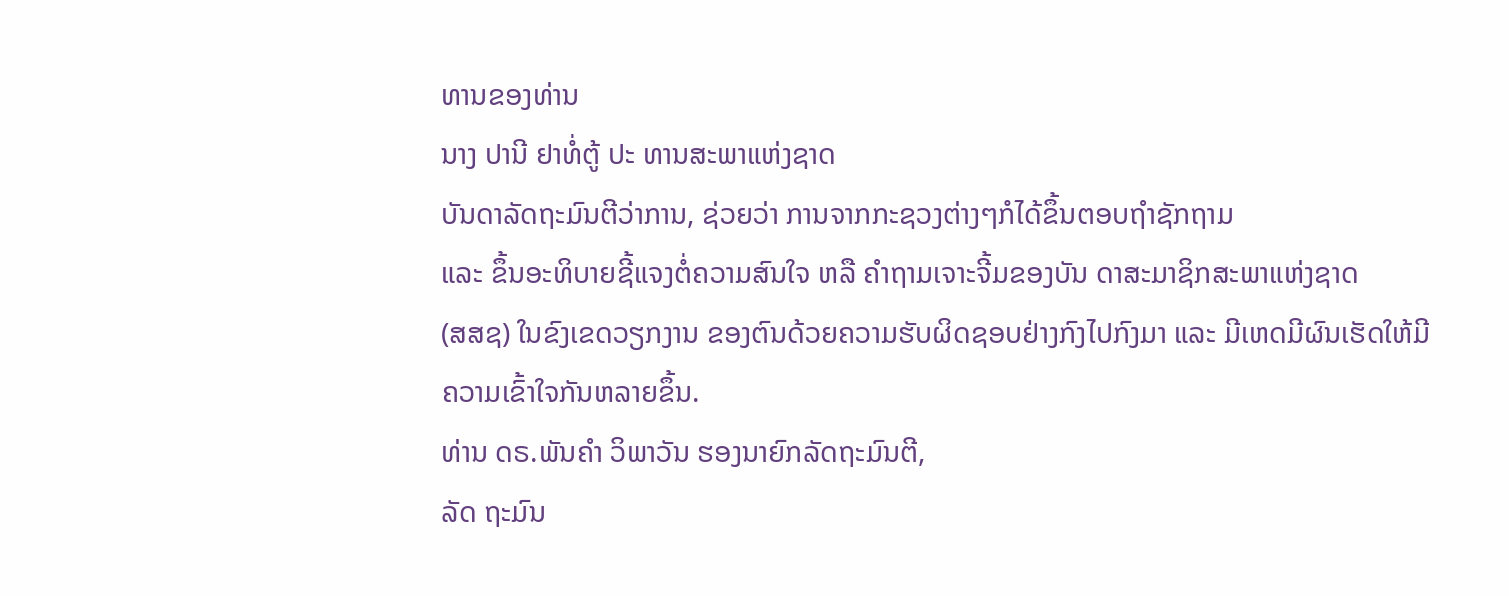ທານຂອງທ່ານ
ນາງ ປານີ ຢາທໍ່ຕູ້ ປະ ທານສະພາແຫ່ງຊາດ
ບັນດາລັດຖະມົນຕີວ່າການ, ຊ່ວຍວ່າ ການຈາກກະຊວງຕ່າງໆກໍໄດ້ຂຶ້ນຕອບຖຳຊັກຖາມ
ແລະ ຂຶ້ນອະທິບາຍຊີ້ແຈງຕໍ່ຄວາມສົນໃຈ ຫລື ຄຳຖາມເຈາະຈີ້ມຂອງບັນ ດາສະມາຊິກສະພາແຫ່ງຊາດ
(ສສຊ) ໃນຂົງເຂດວຽກງານ ຂອງຕົນດ້ວຍຄວາມຮັບຜິດຊອບຢ່າງກົງໄປກົງມາ ແລະ ມີເຫດມີຜົນເຮັດໃຫ້ມີຄວາມເຂົ້າໃຈກັນຫລາຍຂຶ້ນ.
ທ່ານ ດຣ.ພັນຄຳ ວິພາວັນ ຮອງນາຍົກລັດຖະມົນຕີ,
ລັດ ຖະມົນ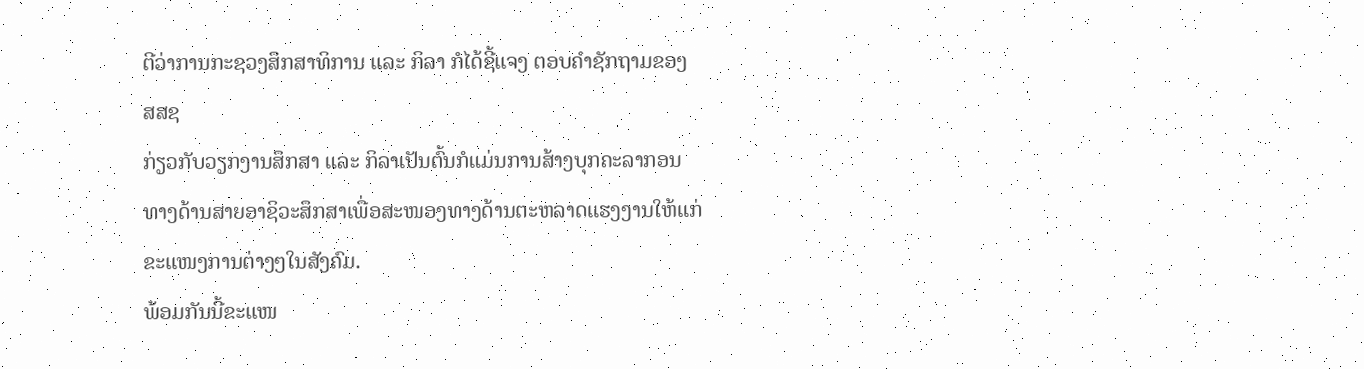ຕີວ່າການກະຊວງສຶກສາທິການ ແລະ ກິລາ ກໍໄດ້ຊີ້ແຈງ ຕອບຄຳຊັກຖາມຂອງ ສສຊ
ກ່ຽວກັບວຽກງານສຶກສາ ແລະ ກິລາເປັນຕົ້ນກໍແມ່ນການສ້າງບຸກຄະລາກອນທາງດ້ານສາຍອາຊິວະສຶກສາເພື່ອສະໜອງທາງດ້ານຕະຫລາດແຮງງານໃຫ້ແກ່ຂະແໜງການຕ່າງໆໃນສັງຄົມ.
ພ້ອມກັນນີ້ຂະແໜ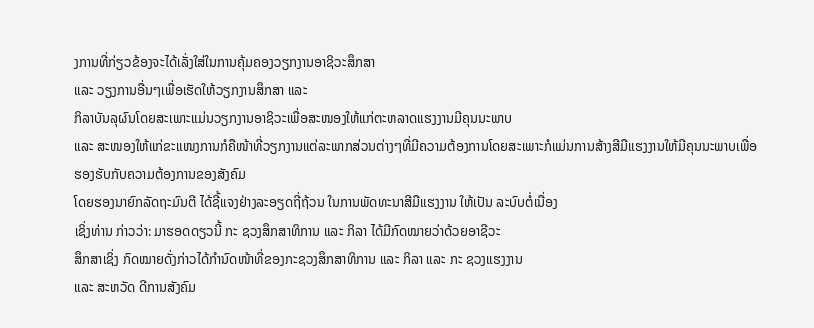ງການທີ່ກ່ຽວຂ້ອງຈະໄດ້ເລັ່ງໃສ່ໃນການຄຸ້ມຄອງວຽກງານອາຊິວະສຶກສາ
ແລະ ວຽງການອື່ນໆເພື່ອເຮັດໃຫ້ວຽກງານສຶກສາ ແລະ
ກິລາບັນລຸຜົນໂດຍສະເພາະແມ່ນວຽກງານອາຊິວະເພື່ອສະໜອງໃຫ້ແກ່ຕະຫລາດແຮງງານມີຄຸນນະພາບ
ແລະ ສະໜອງໃຫ້ແກ່ຂະແໜງການກໍຄືໜ້າທີ່ວຽກງານແຕ່ລະພາກສ່ວນຕ່າງໆທີ່ມີຄວາມຕ້ອງການໂດຍສະເພາະກໍແມ່ນການສ້າງສີມືແຮງງານໃຫ້ມີຄຸນນະພາບເພື່ອຮອງຮັບກັບຄວາມຕ້ອງການຂອງສັງຄົມ
ໂດຍຮອງນາຍົກລັດຖະມົນຕີ ໄດ້ຊີ້ແຈງຢ່າງລະອຽດຖີ່ຖ້ວນ ໃນການພັດທະນາສີມືແຮງງານ ໃຫ້ເປັນ ລະບົບຕໍ່ເນື່ອງ
ເຊິ່ງທ່ານ ກ່າວວ່າ: ມາຮອດດຽວນີ້ ກະ ຊວງສຶກສາທິການ ແລະ ກິລາ ໄດ້ມີກົດໝາຍວ່າດ້ວຍອາຊີວະ
ສຶກສາເຊິ່ງ ກົດໝາຍດັ່ງກ່າວໄດ້ກຳນົດໜ້າທີ່ຂອງກະຊວງສຶກສາທິການ ແລະ ກິລາ ແລະ ກະ ຊວງແຮງງານ
ແລະ ສະຫວັດ ດີການສັງຄົມ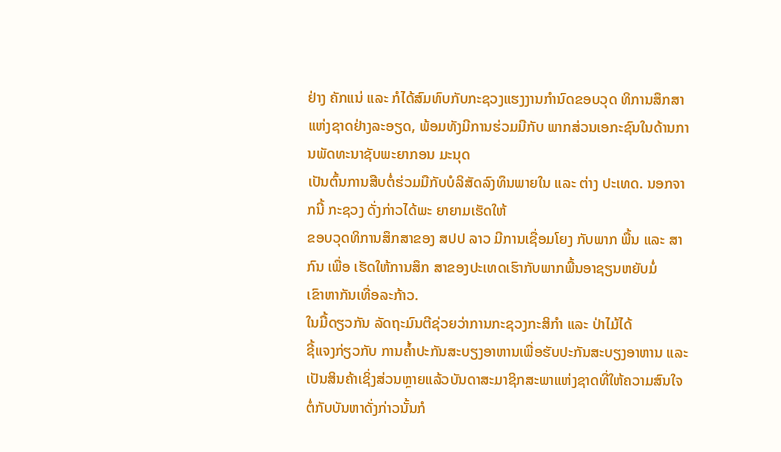ຢ່າງ ຄັກແນ່ ແລະ ກໍໄດ້ສົມທົບກັບກະຊວງແຮງງານກຳນົດຂອບວຸດ ທິການສຶກສາແຫ່ງຊາດຢ່າງລະອຽດ, ພ້ອມທັງມີການຮ່ວມມືກັບ ພາກສ່ວນເອກະຊົນໃນດ້ານການພັດທະນາຊັບພະຍາກອນ ມະນຸດ
ເປັນຕົ້ນການສືບຕໍ່ຮ່ວມມືກັບບໍລິສັດລົງທຶນພາຍໃນ ແລະ ຕ່າງ ປະເທດ. ນອກຈາກນີ້ ກະຊວງ ດັ່ງກ່າວໄດ້ພະ ຍາຍາມເຮັດໃຫ້
ຂອບວຸດທິການສຶກສາຂອງ ສປປ ລາວ ມີການເຊື່ອມໂຍງ ກັບພາກ ພື້ນ ແລະ ສາກົນ ເພື່ອ ເຮັດໃຫ້ການສຶກ ສາຂອງປະເທດເຮົາກັບພາກພື້ນອາຊຽນຫຍັບມໍ່
ເຂົາຫາກັນເທື່ອລະກ້າວ.
ໃນມື້ດຽວກັນ ລັດຖະມົນຕີຊ່ວຍວ່າການກະຊວງກະສິກຳ ແລະ ປ່າໄມ້ໄດ້
ຊີ້ແຈງກ່ຽວກັບ ການຄ້ຳປະກັນສະບຽງອາຫານເພື່ອຮັບປະກັນສະບຽງອາຫານ ແລະ ເປັນສິນຄ້າເຊິ່ງສ່ວນຫຼາຍແລ້ວບັນດາສະມາຊິກສະພາແຫ່ງຊາດທີ່ໃຫ້ຄວາມສົນໃຈຕໍ່ກັບບັນຫາດັ່ງກ່າວນັ້ນກໍ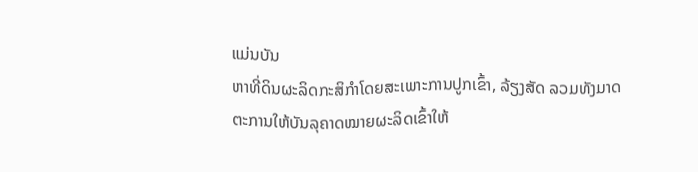ແມ່ນບັນ
ຫາທີ່ດິນຜະລິດກະສິກຳໂດຍສະເພາະການປູກເຂົ້າ, ລ້ຽງສັດ ລວມທັງມາດຕະການໃຫ້ບັນລຸຄາດໝາຍຜະລິດເຂົ້າໃຫ້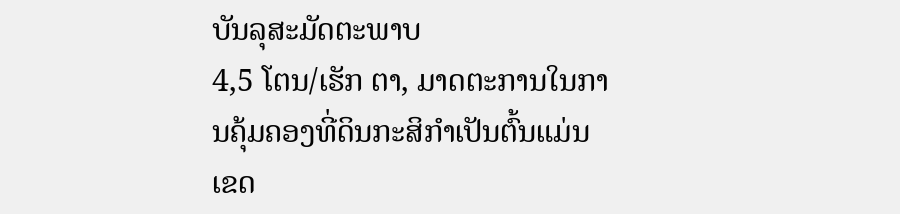ບັນລຸສະມັດຕະພາບ
4,5 ໂຕນ/ເຮັກ ຕາ, ມາດຕະການໃນການຄຸ້ມຄອງທີ່ດິນກະສິກຳເປັນຕົ້ນແມ່ນເຂດ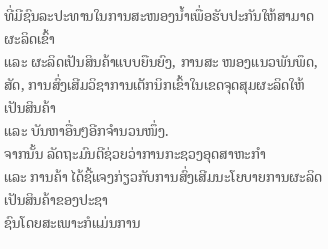ທີ່ມີຊົນລະປະທານໃນການສະໜອງນ້ຳເພື່ອຮັບປະກັນໃຫ້ສາມາດຜະລິດເຂົ້າ
ແລະ ຜະລິດເປັນສິນຄ້າແບບຍືນຍົງ, ການສະ ໜອງແນວພັນພຶດ, ສັດ, ການສົ່ງເສີມວິຊາການເຕັກນິກເຂົ້າໃນເຂດຈຸດສຸມຜະລິດໃຫ້ເປັນສິນຄ້າ
ແລະ ບັນຫາອື່ນໆອີກຈຳນວນໜຶ່ງ.
ຈາກນັ້ນ ລັດຖະມົນຕີຊ່ວຍວ່າການກະຊວງອຸດສາຫະກຳ
ແລະ ການຄ້າ ໄດ້ຊີ້ແຈງກ່ຽວກັບການສົ່ງເສີມນະໂຍບາຍການຜະລິດເປັນສິນຄ້າຂອງປະຊາ
ຊົນໂດຍສະເພາະກໍແມ່ນການ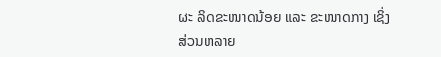ຜະ ລິດຂະໜາດນ້ອຍ ແລະ ຂະໜາດກາງ ເຊິ່ງສ່ວນຫລາຍ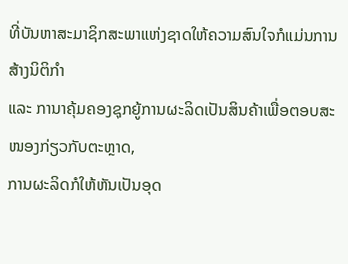ທີ່ບັນຫາສະມາຊິກສະພາແຫ່ງຊາດໃຫ້ຄວາມສົນໃຈກໍແມ່ນການສ້າງນິຕິກຳ
ແລະ ການາຄຸ້ມຄອງຊຸກຍູ້ການຜະລິດເປັນສິນຄ້າເພື່ອຕອບສະໜອງກ່ຽວກັບຕະຫຼາດ,
ການຜະລິດກໍໃຫ້ຫັນເປັນອຸດ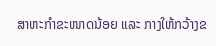ສາຫະກຳຂະໜາດນ້ອຍ ແລະ ກາງໃຫ້ກວ້າງຂ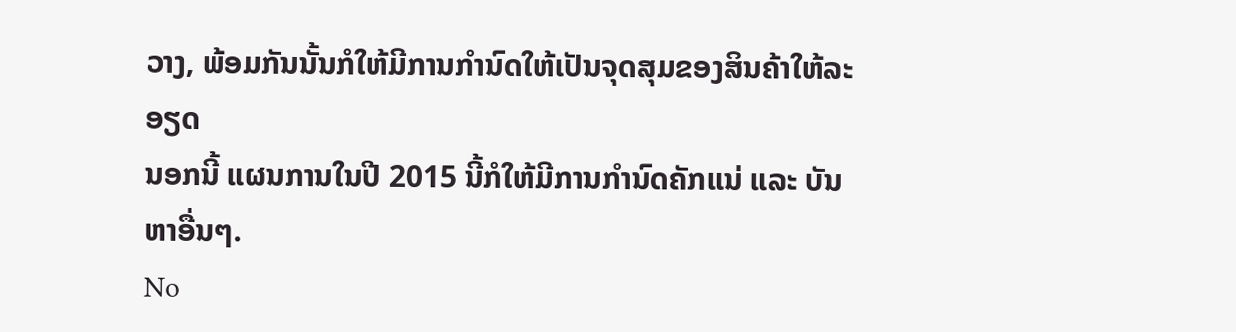ວາງ, ພ້ອມກັນນັ້ນກໍໃຫ້ມີການກຳນົດໃຫ້ເປັນຈຸດສຸມຂອງສິນຄ້າໃຫ້ລະອຽດ
ນອກນີ້ ແຜນການໃນປີ 2015 ນີ້ກໍໃຫ້ມີການກຳນົດຄັກແນ່ ແລະ ບັນຫາອື່ນໆ.
No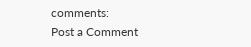comments:
Post a Comment